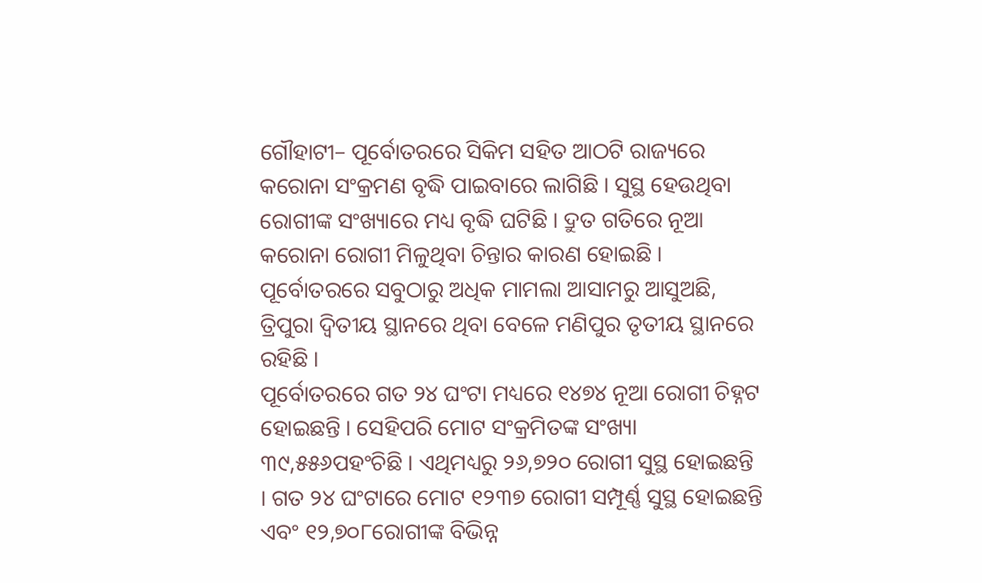ଗୌହାଟୀ– ପୂର୍ବୋତରରେ ସିକିମ ସହିତ ଆଠଟି ରାଜ୍ୟରେ କରୋନା ସଂକ୍ରମଣ ବୃଦ୍ଧି ପାଇବାରେ ଲାଗିଛି । ସୁସ୍ଥ ହେଉଥିବା ରୋଗୀଙ୍କ ସଂଖ୍ୟାରେ ମଧ୍ୟ ବୃଦ୍ଧି ଘଟିଛି । ଦ୍ରୁତ ଗତିରେ ନୂଆ କରୋନା ରୋଗୀ ମିଳୁଥିବା ଚିନ୍ତାର କାରଣ ହୋଇଛି । ପୂର୍ବୋତରରେ ସବୁଠାରୁ ଅଧିକ ମାମଲା ଆସାମରୁ ଆସୁଅଛି, ତ୍ରିପୁରା ଦ୍ୱିତୀୟ ସ୍ଥାନରେ ଥିବା ବେଳେ ମଣିପୁର ତୃତୀୟ ସ୍ଥାନରେ ରହିଛି ।
ପୂର୍ବୋତରରେ ଗତ ୨୪ ଘଂଟା ମଧ୍ୟରେ ୧୪୭୪ ନୂଆ ରୋଗୀ ଚିହ୍ନଟ ହୋଇଛନ୍ତି । ସେହିପରି ମୋଟ ସଂକ୍ରମିତଙ୍କ ସଂଖ୍ୟା ୩୯,୫୫୬ପହଂଚିଛି । ଏଥିମଧ୍ୟରୁ ୨୬,୭୨୦ ରୋଗୀ ସୁସ୍ଥ ହୋଇଛନ୍ତି । ଗତ ୨୪ ଘଂଟାରେ ମୋଟ ୧୨୩୭ ରୋଗୀ ସମ୍ପୂର୍ଣ୍ଣ ସୁସ୍ଥ ହୋଇଛନ୍ତି ଏବଂ ୧୨,୭୦୮ରୋଗୀଙ୍କ ବିଭିନ୍ନ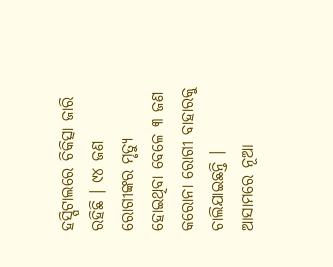ହସ୍ପିଟାଲରେ ଚିକିତ୍ସା ଜାରି ରହିଛି । ୯୪ ଜଣ ରୋଗୀଙ୍କର ମୃତ୍ୟୁ ହୋଇଥିବା ବେଳେ ୩ ଜଣ କରୋନା ରୋଗୀ ବାହାରକୁ ଚାଲିଯାଇଛନ୍ତି ।
ଆସାମରେ ନୂଆ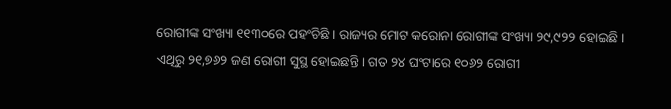ରୋଗୀଙ୍କ ସଂଖ୍ୟା ୧୧୩୦ରେ ପହଂଚିଛି । ରାଜ୍ୟର ମୋଟ କରୋନା ରୋଗୀଙ୍କ ସଂଖ୍ୟା ୨୯,୯୨୨ ହୋଇଛି । ଏଥିରୁ ୨୧,୭୬୨ ଜଣ ରୋଗୀ ସୁସ୍ଥ ହୋଇଛନ୍ତି । ଗତ ୨୪ ଘଂଟାରେ ୧୦୬୨ ରୋଗୀ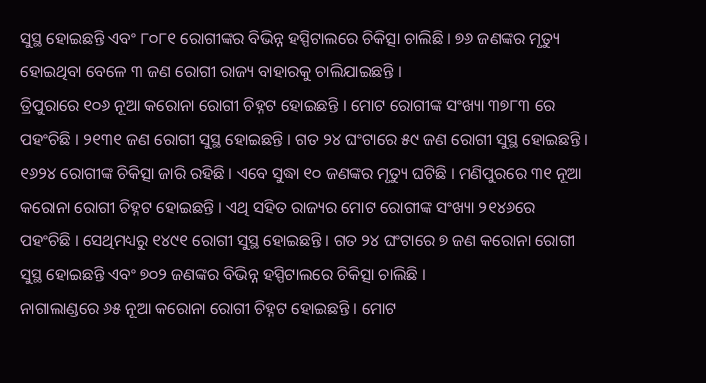ସୁସ୍ଥ ହୋଇଛନ୍ତି ଏବଂ ୮୦୮୧ ରୋଗୀଙ୍କର ବିଭିନ୍ନ ହସ୍ପିଟାଲରେ ଚିକିତ୍ସା ଚାଲିଛି । ୭୬ ଜଣଙ୍କର ମୃତ୍ୟୁ ହୋଇଥିବା ବେଳେ ୩ ଜଣ ରୋଗୀ ରାଜ୍ୟ ବାହାରକୁ ଚାଲିଯାଇଛନ୍ତି ।
ତ୍ରିପୁରାରେ ୧୦୬ ନୂଆ କରୋନା ରୋଗୀ ଚିହ୍ନଟ ହୋଇଛନ୍ତି । ମୋଟ ରୋଗୀଙ୍କ ସଂଖ୍ୟା ୩୭୮୩ ରେ ପହଂଚିଛି । ୨୧୩୧ ଜଣ ରୋଗୀ ସୁସ୍ଥ ହୋଇଛନ୍ତି । ଗତ ୨୪ ଘଂଟାରେ ୫୯ ଜଣ ରୋଗୀ ସୁସ୍ଥ ହୋଇଛନ୍ତି । ୧୬୨୪ ରୋଗୀଙ୍କ ଚିକିତ୍ସା ଜାରି ରହିଛି । ଏବେ ସୁଦ୍ଧା ୧୦ ଜଣଙ୍କର ମୃତ୍ୟୁ ଘଟିଛି । ମଣିପୁରରେ ୩୧ ନୂଆ କରୋନା ରୋଗୀ ଚିହ୍ନଟ ହୋଇଛନ୍ତି । ଏଥି ସହିତ ରାଜ୍ୟର ମୋଟ ରୋଗୀଙ୍କ ସଂଖ୍ୟା ୨୧୪୬ରେ ପହଂଚିଛି । ସେଥିମଧ୍ୟରୁ ୧୪୯୧ ରୋଗୀ ସୁସ୍ଥ ହୋଇଛନ୍ତି । ଗତ ୨୪ ଘଂଟାରେ ୭ ଜଣ କରୋନା ରୋଗୀ ସୁସ୍ଥ ହୋଇଛନ୍ତି ଏବଂ ୭୦୨ ଜଣଙ୍କର ବିଭିନ୍ନ ହସ୍ପିଟାଲରେ ଚିକିତ୍ସା ଚାଲିଛି ।
ନାଗାଲାଣ୍ଡରେ ୬୫ ନୂଆ କରୋନା ରୋଗୀ ଚିହ୍ନଟ ହୋଇଛନ୍ତି । ମୋଟ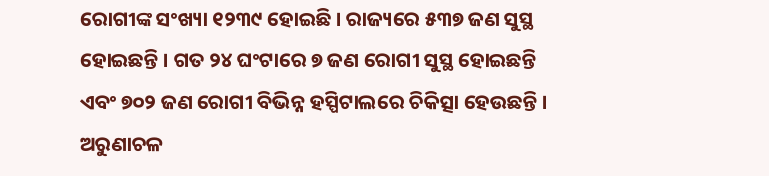ରୋଗୀଙ୍କ ସଂଖ୍ୟା ୧୨୩୯ ହୋଇଛି । ରାଜ୍ୟରେ ୫୩୭ ଜଣ ସୁସ୍ଥ ହୋଇଛନ୍ତି । ଗତ ୨୪ ଘଂଟାରେ ୭ ଜଣ ରୋଗୀ ସୁସ୍ଥ ହୋଇଛନ୍ତି ଏବଂ ୭୦୨ ଜଣ ରୋଗୀ ବିଭିନ୍ନ ହସ୍ପିଟାଲରେ ଚିକିତ୍ସା ହେଉଛନ୍ତି ।
ଅରୁଣାଚଳ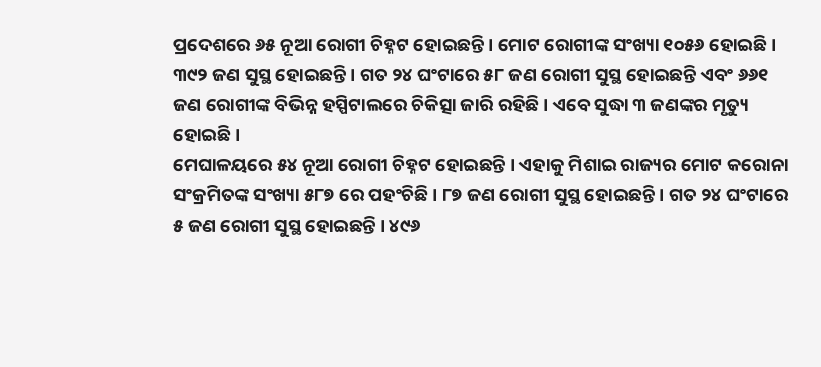ପ୍ରଦେଶରେ ୬୫ ନୂଆ ରୋଗୀ ଚିହ୍ନଟ ହୋଇଛନ୍ତି । ମୋଟ ରୋଗୀଙ୍କ ସଂଖ୍ୟା ୧୦୫୬ ହୋଇଛି । ୩୯୨ ଜଣ ସୁସ୍ଥ ହୋଇଛନ୍ତି । ଗତ ୨୪ ଘଂଟାରେ ୫୮ ଜଣ ରୋଗୀ ସୁସ୍ଥ ହୋଇଛନ୍ତି ଏବଂ ୬୬୧ ଜଣ ରୋଗୀଙ୍କ ବିଭିନ୍ନ ହସ୍ପିଟାଲରେ ଚିକିତ୍ସା ଜାରି ରହିଛି । ଏବେ ସୁଦ୍ଧା ୩ ଜଣଙ୍କର ମୃତ୍ୟୁ ହୋଇଛି ।
ମେଘାଳୟରେ ୫୪ ନୂଆ ରୋଗୀ ଚିହ୍ନଟ ହୋଇଛନ୍ତି । ଏହାକୁ ମିଶାଇ ରାଜ୍ୟର ମୋଟ କରୋନା ସଂକ୍ରମିତଙ୍କ ସଂଖ୍ୟା ୫୮୭ ରେ ପହଂଚିଛି । ୮୭ ଜଣ ରୋଗୀ ସୁସ୍ଥ ହୋଇଛନ୍ତି । ଗତ ୨୪ ଘଂଟାରେ ୫ ଜଣ ରୋଗୀ ସୁସ୍ଥ ହୋଇଛନ୍ତି । ୪୯୬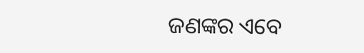ଜଣଙ୍କର ଏବେ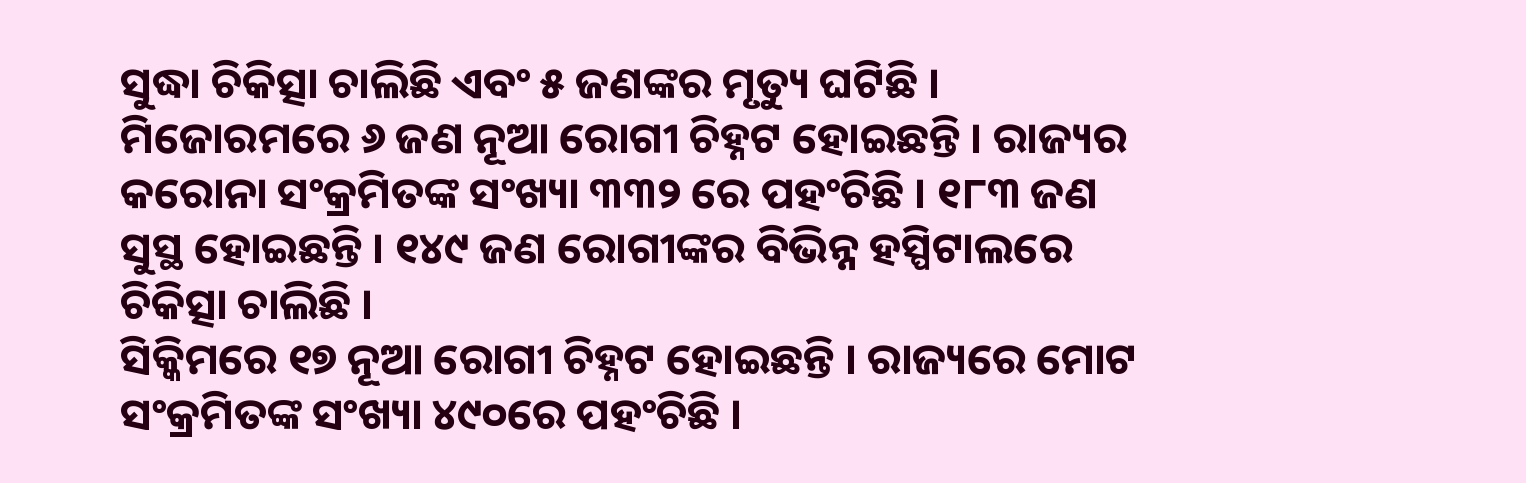ସୁଦ୍ଧା ଚିକିତ୍ସା ଚାଲିଛି ଏବଂ ୫ ଜଣଙ୍କର ମୃତ୍ୟୁ ଘଟିଛି ।
ମିଜୋରମରେ ୬ ଜଣ ନୂଆ ରୋଗୀ ଚିହ୍ନଟ ହୋଇଛନ୍ତି । ରାଜ୍ୟର କରୋନା ସଂକ୍ରମିତଙ୍କ ସଂଖ୍ୟା ୩୩୨ ରେ ପହଂଚିଛି । ୧୮୩ ଜଣ ସୁସ୍ଥ ହୋଇଛନ୍ତି । ୧୪୯ ଜଣ ରୋଗୀଙ୍କର ବିଭିନ୍ନ ହସ୍ପିଟାଲରେ ଚିକିତ୍ସା ଚାଲିଛି ।
ସିକ୍କିମରେ ୧୭ ନୂଆ ରୋଗୀ ଚିହ୍ନଟ ହୋଇଛନ୍ତି । ରାଜ୍ୟରେ ମୋଟ ସଂକ୍ରମିତଙ୍କ ସଂଖ୍ୟା ୪୯୦ରେ ପହଂଚିଛି ।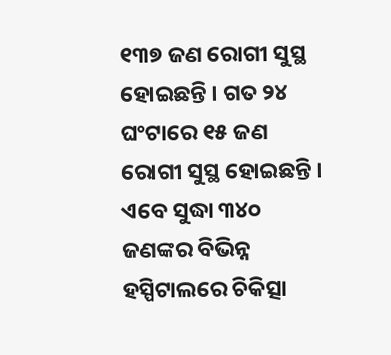୧୩୭ ଜଣ ରୋଗୀ ସୁସ୍ଥ ହୋଇଛନ୍ତି । ଗତ ୨୪ ଘଂଟାରେ ୧୫ ଜଣ ରୋଗୀ ସୁସ୍ଥ ହୋଇଛନ୍ତି । ଏବେ ସୁଦ୍ଧା ୩୪୦ ଜଣଙ୍କର ବିଭିନ୍ନ ହସ୍ପିଟାଲରେ ଚିକିତ୍ସା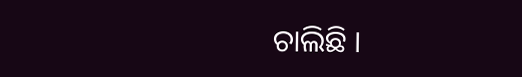ଚାଲିଛି ।